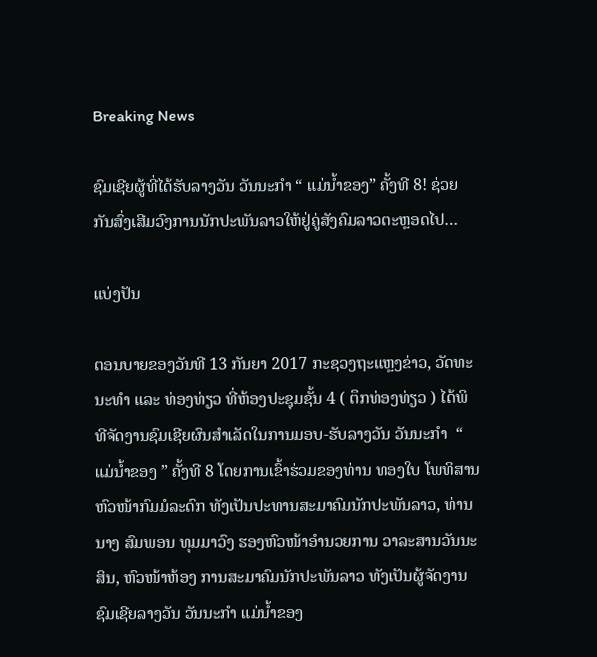Breaking News

ຊົມເຊີຍຜູ້ທີ່ໄດ້ຮັບລາງວັນ ວັນນະກໍາ “ ແມ່ນໍ້າຂອງ” ຄັ້ງທີ 8! ຊ່ວຍກັນສົ່ງເສີມວົງການນັກປະພັນລາວໃຫ້ຢູ່ຄູ່ສັງຄົມລາວຕະຫຼອດໄປ…

ແບ່ງປັນ

ຕອນບາຍຂອງວັນທີ 13 ກັນຍາ 2017 ກະຊວງຖະແຫຼງຂ່າວ, ວັດທະນະທໍາ ແລະ ທ່ອງທ່ຽວ ທີ່ຫ້ອງປະຊຸມຊັ້ນ 4 ( ຕຶກທ່ອງທ່ຽວ ) ໄດ້ພິທີຈັດງານຊົມເຊີຍຜົນສໍາເລັດໃນການມອບ-ຮັບລາງວັນ ວັນນະກໍາ  “ ແມ່ນໍ້າຂອງ ” ຄັ້ງທີ 8 ໂດຍການເຂົ້າຮ່ວມຂອງທ່ານ ທອງໃບ ໂພທິສານ ຫົວໜ້າກົມມໍລະດົກ ທັງເປັນປະທານສະມາຄົມນັກປະພັນລາວ, ທ່ານ ນາງ ສົມພອນ ທຸມມາວົງ ຮອງຫົວໜ້າອຳນວຍການ ວາລະສານວັນນະສິນ, ຫົວໜ້າຫ້ອງ ການສະມາຄົມນັກປະພັນລາວ ທັງເປັນຜູ້ຈັດງານຊົມເຊີຍລາງວັນ ວັນນະກໍາ ແມ່ນໍ້າຂອງ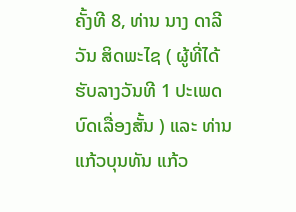ຄັ້ງທີ 8, ທ່ານ ນາງ ດາລີວັນ ສິດພະໄຊ ( ຜູ້ທີ່ໄດ້ຮັບລາງວັນທີ 1 ປະເພດບົດເລື່ອງສັ້ນ ) ແລະ ທ່ານ ແກ້ວບຸນທັນ ແກ້ວ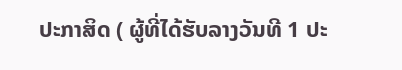ປະກາສິດ ( ຜູ້ທີ່ໄດ້ຮັບລາງວັນທີ 1 ປະ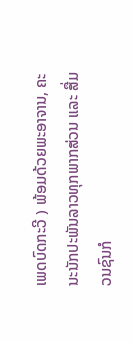ເພດບົດກະວີ ) ພ້ອມດ້ວຍພະອາຈານ, ຄະນະນັກປະພັນລາວທຸກພາກສ່ວນ ແລະ ສື່ມວນຊົນກໍ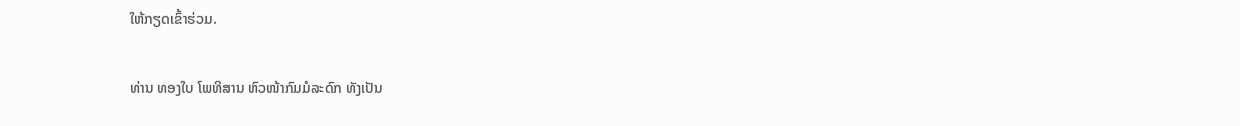ໃຫ້ກຽດເຂົ້າຮ່ວມ.

ທ່ານ ທອງໃບ ໂພທິສານ ຫົວໜ້າກົມມໍລະດົກ ທັງເປັນ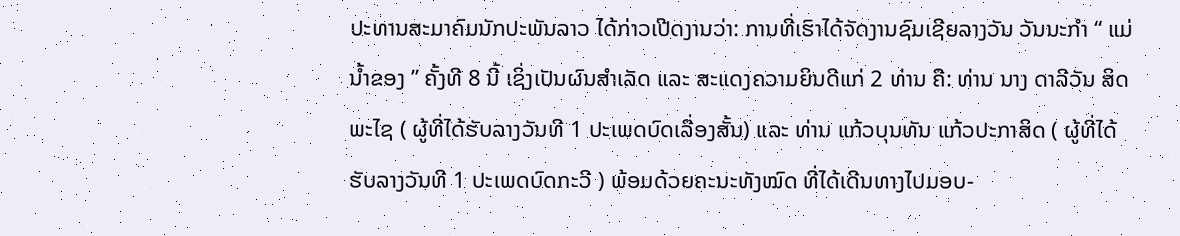ປະທານສະມາຄົມນັກປະພັນລາວ ໄດ້ກ່າວເປີດງານວ່າ: ການທີ່ເຮົາໄດ້ຈັດງານຊົມເຊີຍລາງວັນ ວັນນະກໍາ “ ແມ່ນໍ້າຂອງ ” ຄັ້ງທີ 8 ນີ້ ເຊິ່ງເປັນຜົນສໍາເລັດ ແລະ ສະແດງຄວາມຍິນດີແກ່ 2 ທ່ານ ຄື: ທ່ານ ນາງ ດາລີວັນ ສິດພະໄຊ ( ຜູ້ທີ່ໄດ້ຮັບລາງວັນທີ 1 ປະເພດບົດເລື່ອງສັ້ນ) ແລະ ທ່ານ ແກ້ວບຸນທັນ ແກ້ວປະກາສິດ ( ຜູ້ທີ່ໄດ້ຮັບລາງວັນທີ 1 ປະເພດບົດກະວີ ) ພ້ອມດ້ວຍຄະນະທັງໝົດ ທີ່ໄດ້ເດີນທາງໄປມອບ-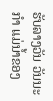ຮັບລາງວັນ ວັນນະກໍາ ແມ່ນໍ້າຂອງ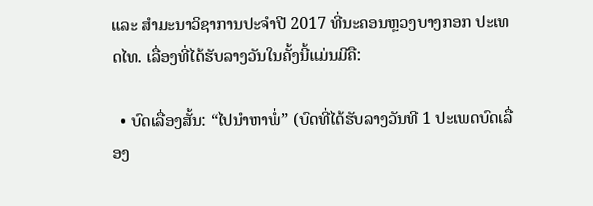ແລະ ສໍາມະນາວິຊາການປະຈໍາປີ 2017 ທີ່ນະຄອນຫຼວງບາງກອກ ປະເທດໄທ. ເລື່ອງທີ່ໄດ້ຮັບລາງວັນໃນຄັ້ງນີ້ແມ່ນມີຄື:

  • ບົດເລື່ອງສັ້ນ: “ໄປນໍາຫາພໍ່” (ບົດທີ່ໄດ້ຮັບລາງວັນທີ 1 ປະເພດບົດເລື່ອງ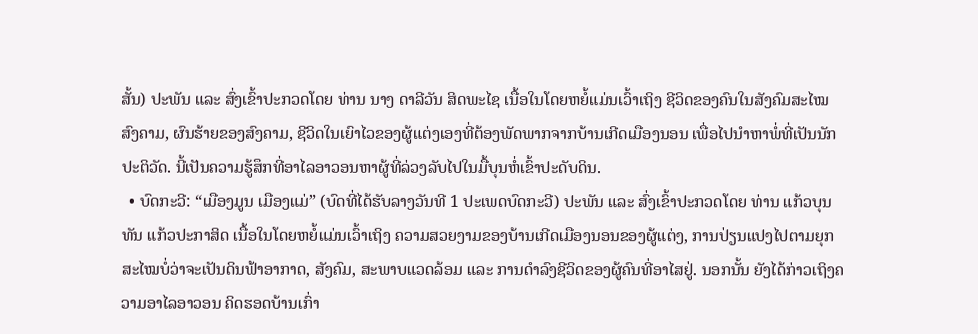ສັ້ນ) ປະພັນ ແລະ ສົ່ງເຂົ້າປະກວດໂດຍ ທ່ານ ນາງ ດາລີວັນ ສິດພະໄຊ ເນື້ອໃນໂດຍຫຍໍ້ແມ່ນເວົ້າເຖິງ ຊີວິດຂອງຄົນໃນສັງຄົມສະໄໝສົງຄາມ, ຜົນຮ້າຍຂອງສົງຄາມ, ຊີວິດໃນເຍົາໄວຂອງຜູ້ແຕ່ງເອງທີ່ຕ້ອງພັດພາກຈາກບ້ານເກີດເມືອງນອນ ເພື່ອໄປນໍາຫາພໍ່ທີ່ເປັນນັກປະຕິວັດ. ນີ້ເປັນຄວາມຮູ້ສຶກທີ່ອາໄລອາວອນຫາຜູ້ທີ່ລ່ວງລັບໄປໃນມື້ບຸນຫໍ່ເຂົ້າປະດັບດິນ.
  • ບົດກະວີ: “ເມືອງມູນ ເມືອງແມ່” (ບົດທີ່ໄດ້ຮັບລາງວັນທີ 1 ປະເພດບົດກະວີ) ປະພັນ ແລະ ສົ່ງເຂົ້າປະກວດໂດຍ ທ່ານ ແກ້ວບຸນທັນ ແກ້ວປະກາສິດ ເນື້ອໃນໂດຍຫຍໍ້ແມ່ນເວົ້າເຖິງ ຄວາມສວຍງາມຂອງບ້ານເກີດເມືອງນອນຂອງຜູ້ແຕ່ງ, ການປ່ຽນແປງໄປຕາມຍຸກສະໄໝບໍ່ວ່າຈະເປັນດິນຟ້າອາກາດ, ສັງຄົມ, ສະພາບແວດລ້ອມ ແລະ ການດໍາລົງຊີວິດຂອງຜູ້ຄົນທີ່ອາໄສຢູ່. ນອກນັ້ນ ຍັງໄດ້ກ່າວເຖິງຄວາມອາໄລອາວອນ ຄິດຮອດບ້ານເກົ່າ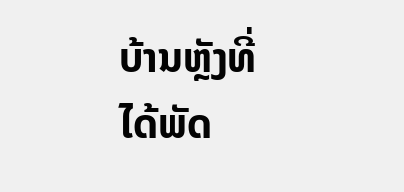ບ້ານຫຼັງທີ່ໄດ້ພັດ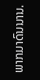ພາກມາດົນນານ.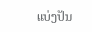ແບ່ງປັນ